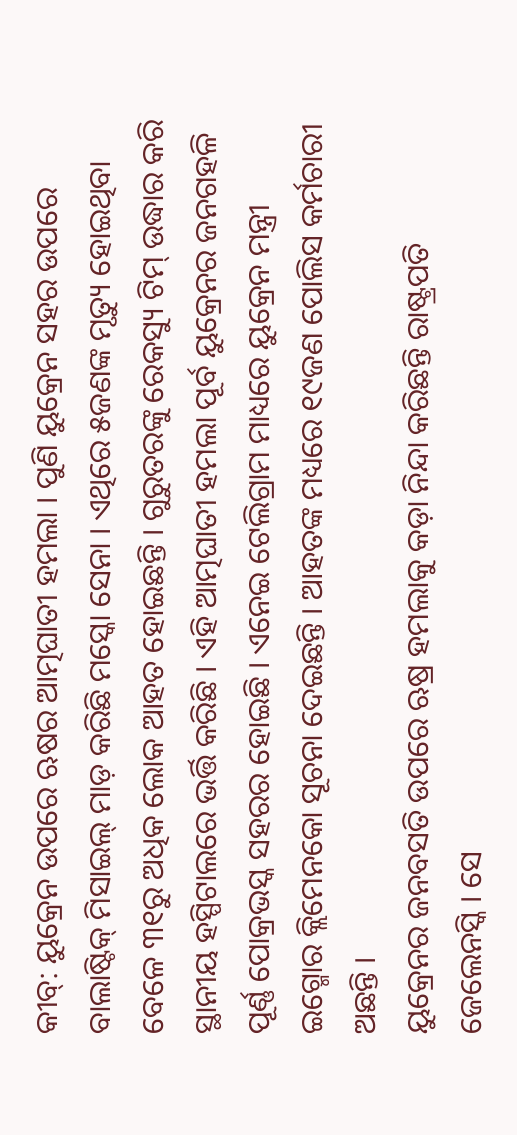କୀବ୍: ୟୁକ୍ରେନ ଉପରେ ଋଷର ଆତ୍ମଘାତୀ ହମଲା । ପୁଣି ୟୁକ୍ରେନ ସହର ଉପରେ ବାଲାଷ୍ଟିକ୍ ମିସାଇଲ୍ ମାଡ଼ କରିଛି ମସ୍କୋ ସେନା । ଏଥିରେ ୫ଜଣଙ୍କ ମୃତ୍ୟୁ ହୋଇଥିବା ବେଳେ ୩୧ରୁ ଅଧିକ ଲୋକ ଆହତ ହୋଇଛନ୍ତି । ଗୁରୁତରଙ୍କୁ ରେକସ୍ୟୁ ଟିମ୍ ଉଦ୍ଧାର କରି ସ୍ଥାନୀୟ ହସ୍ପିଟାଲରେ ଭର୍ତ୍ତି କରିଛି । ଏହି ଆତ୍ମଘାତୀ ହମଲା ପୂର୍ବ ୟୁକ୍ରେନର ଜନଗହଳି ପୂର୍ଣ୍ଣ ପୋକ୍ରଭସ୍କ ସହରର ହୋଇଛି । ଏନେଇ ଟେଲିଗ୍ରାମ ମାଧ୍ୟରେ ୟୁକ୍ରେନ ମନ୍ତ୍ରୀ ଇଗ୍ମୋର କ୍ଲିମେନକୋ ସୂଚନା ଦେଇଛନ୍ତି । ଆହତଙ୍କ ମଧ୍ୟରେ ୧୯ଜଣ ପୋଲିସ କର୍ମଚାରୀ ଅଛନ୍ତି ।
ୟୁକ୍ରେନର ଜନବସତି ଉପରେ ଋଷ୍ର ହମଲାକୁ କଡ଼ା ନିନ୍ଦା କରିଛନ୍ତି ରାଷ୍ଟ୍ରପତି ଜେଲେନସ୍କି । ସେ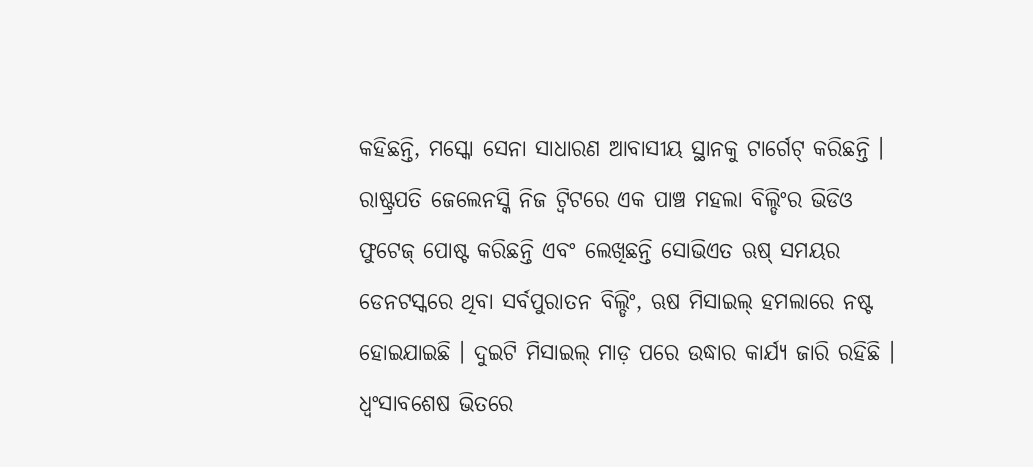କହିଛନ୍ତି, ମସ୍କୋ ସେନା ସାଧାରଣ ଆବାସୀୟ ସ୍ଥାନକୁ ଟାର୍ଗେଟ୍ କରିଛନ୍ତି । ରାଷ୍ଟ୍ରପତି ଜେଲେନସ୍କି ନିଜ ଟ୍ବିଟରେ ଏକ ପାଞ୍ଚ ମହଲା ବିଲ୍ଡିଂର ଭିଡିଓ ଫୁଟେଜ୍ ପୋଷ୍ଟ କରିଛନ୍ତି ଏବଂ ଲେଖିଛନ୍ତି ସୋଭିଏତ ଋଷ୍ ସମୟର ଡେନଟସ୍କରେ ଥିବା ସର୍ବପୁରାତନ ବିଲ୍ଡିଂ, ଋଷ ମିସାଇଲ୍ ହମଲାରେ ନଷ୍ଟ ହୋଇଯାଇଛି । ଦୁଇଟି ମିସାଇଲ୍ ମାଡ଼ ପରେ ଉଦ୍ଧାର କାର୍ଯ୍ୟ ଜାରି ରହିଛି । ଧ୍ବଂସାବଶେଷ ଭିତରେ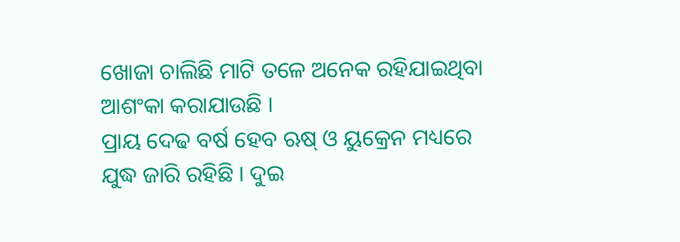ଖୋଜା ଚାଲିଛି ମାଟି ତଳେ ଅନେକ ରହିଯାଇଥିବା ଆଶଂକା କରାଯାଉଛି ।
ପ୍ରାୟ ଦେଢ ବର୍ଷ ହେବ ଋଷ୍ ଓ ୟୁକ୍ରେନ ମଧ୍ୟରେ ଯୁଦ୍ଧ ଜାରି ରହିଛି । ଦୁଇ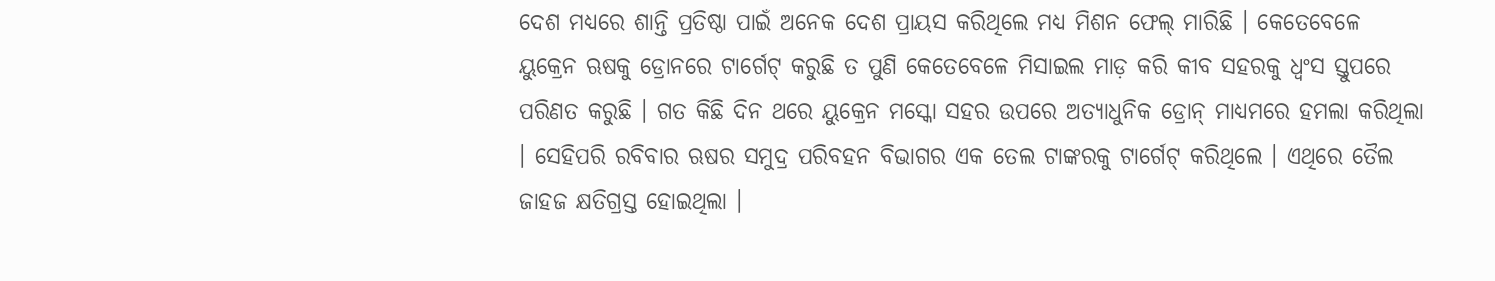ଦେଶ ମଧ୍ୟରେ ଶାନ୍ତି ପ୍ରତିଷ୍ଠା ପାଇଁ ଅନେକ ଦେଶ ପ୍ରାୟସ କରିଥିଲେ ମଧ୍ୟ ମିଶନ ଫେଲ୍ ମାରିଛି । କେତେବେଳେ ୟୁକ୍ରେନ ଋଷକୁ ଡ୍ରୋନରେ ଟାର୍ଗେଟ୍ କରୁଛି ତ ପୁଣି କେତେବେଳେ ମିସାଇଲ ମାଡ଼ କରି କୀବ ସହରକୁ ଧ୍ବଂସ ସ୍ତୁପରେ ପରିଣତ କରୁଛି । ଗତ କିଛି ଦିନ ଥରେ ୟୁକ୍ରେନ ମସ୍କୋ ସହର ଉପରେ ଅତ୍ୟାଧୁନିକ ଡ୍ରୋନ୍ ମାଧ୍ୟମରେ ହମଲା କରିଥିଲା । ସେହିପରି ରବିବାର ଋଷର ସମୁଦ୍ର ପରିବହନ ବିଭାଗର ଏକ ତେଲ ଟାଙ୍କରକୁ ଟାର୍ଗେଟ୍ କରିଥିଲେ । ଏଥିରେ ତୈଲ ଜାହଜ କ୍ଷତିଗ୍ରସ୍ତ ହୋଇଥିଲା ।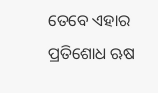ତେବେ ଏହାର ପ୍ରତିଶୋଧ ଋଷ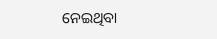ନେଇଥିବା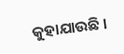କୁହାଯାଉଛି ।